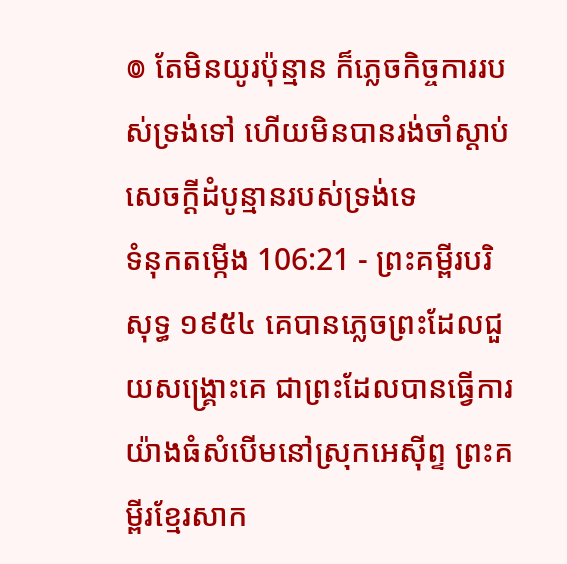៙ តែមិនយូរប៉ុន្មាន ក៏ភ្លេចកិច្ចការរបស់ទ្រង់ទៅ ហើយមិនបានរង់ចាំស្តាប់សេចក្ដីដំបូន្មានរបស់ទ្រង់ទេ
ទំនុកតម្កើង 106:21 - ព្រះគម្ពីរបរិសុទ្ធ ១៩៥៤ គេបានភ្លេចព្រះដែលជួយសង្គ្រោះគេ ជាព្រះដែលបានធ្វើការយ៉ាងធំសំបើមនៅស្រុកអេស៊ីព្ទ ព្រះគម្ពីរខ្មែរសាក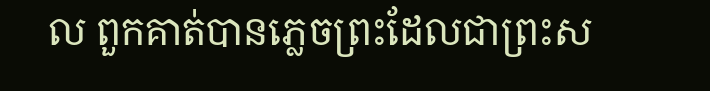ល ពួកគាត់បានភ្លេចព្រះដែលជាព្រះស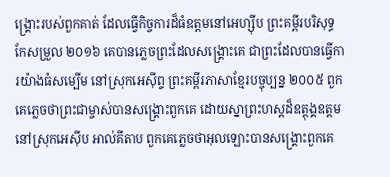ង្គ្រោះរបស់ពួកគាត់ ដែលធ្វើកិច្ចការដ៏ធំឧត្ដមនៅអេហ្ស៊ីប ព្រះគម្ពីរបរិសុទ្ធកែសម្រួល ២០១៦ គេបានភ្លេចព្រះដែលសង្គ្រោះគេ ជាព្រះដែលបានធ្វើការយ៉ាងធំសម្បើម នៅស្រុកអេស៊ីព្ទ ព្រះគម្ពីរភាសាខ្មែរបច្ចុប្បន្ន ២០០៥ ពួកគេភ្លេចថាព្រះជាម្ចាស់បានសង្គ្រោះពួកគេ ដោយស្នាព្រះហស្ដដ៏ឧត្តុង្គឧត្ដមនៅស្រុកអេស៊ីប អាល់គីតាប ពួកគេភ្លេចថាអុលឡោះបានសង្គ្រោះពួកគេ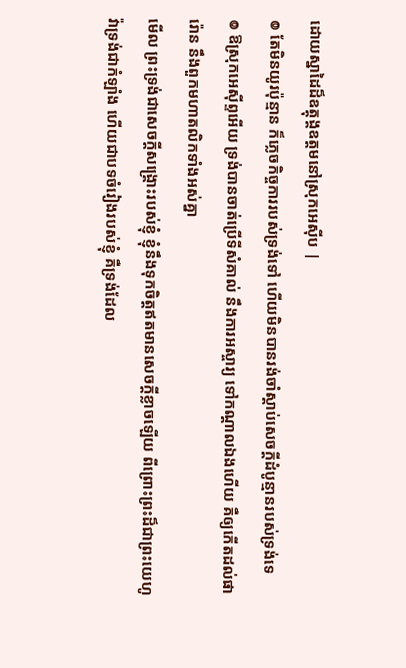ដោយស្នាដៃដ៏ឧត្តុង្គឧត្ដមនៅស្រុកអេស៊ីប |
៙ តែមិនយូរប៉ុន្មាន ក៏ភ្លេចកិច្ចការរបស់ទ្រង់ទៅ ហើយមិនបានរង់ចាំស្តាប់សេចក្ដីដំបូន្មានរបស់ទ្រង់ទេ
៙ ឱស្រុកអេស៊ីព្ទអើយ ទ្រង់បានចាត់ប្រើទីសំគាល់ នឹងការអស្ចារ្យ ទៅកណ្តាលឯងហើយ គឺឲ្យកើតដល់ផារ៉ោន នឹងពួកមហាតលិកទាំងអស់គ្នា
មើល ព្រះទ្រង់ជាសេចក្ដីសង្គ្រោះរបស់ខ្ញុំ ខ្ញុំនឹងទុកចិត្តឥតមានសេចក្ដីខ្លាចឡើយ ពីព្រោះព្រះដ៏ជាព្រះយេហូវ៉ាទ្រង់ជាកំឡាំង ហើយជាបទចំរៀងរបស់ខ្ញុំ គឺទ្រង់ដែល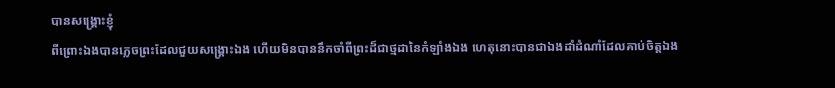បានសង្គ្រោះខ្ញុំ
ពីព្រោះឯងបានភ្លេចព្រះដែលជួយសង្គ្រោះឯង ហើយមិនបាននឹកចាំពីព្រះដ៏ជាថ្មដានៃកំឡាំងឯង ហេតុនោះបានជាឯងដាំដំណាំដែលគាប់ចិត្តឯង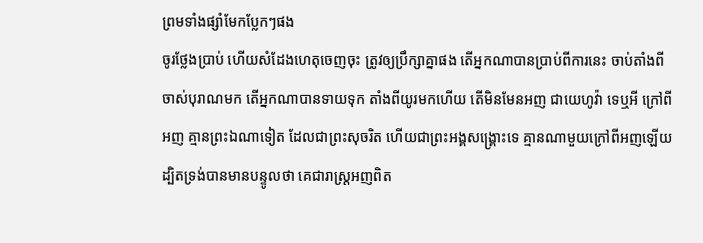ព្រមទាំងផ្សាំមែកប្លែកៗផង
ចូរថ្លែងប្រាប់ ហើយសំដែងហេតុចេញចុះ ត្រូវឲ្យប្រឹក្សាគ្នាផង តើអ្នកណាបានប្រាប់ពីការនេះ ចាប់តាំងពីចាស់បុរាណមក តើអ្នកណាបានទាយទុក តាំងពីយូរមកហើយ តើមិនមែនអញ ជាយេហូវ៉ា ទេឬអី ក្រៅពីអញ គ្មានព្រះឯណាទៀត ដែលជាព្រះសុចរិត ហើយជាព្រះអង្គសង្គ្រោះទេ គ្មានណាមួយក្រៅពីអញឡើយ
ដ្បិតទ្រង់បានមានបន្ទូលថា គេជារាស្ត្រអញពិត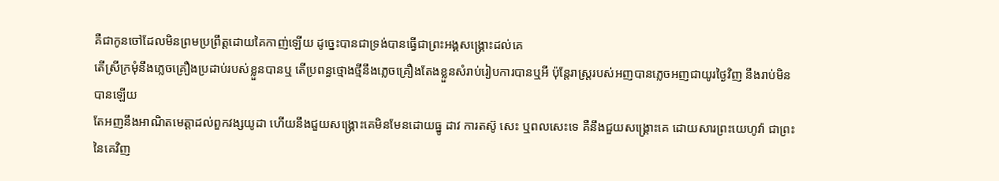គឺជាកូនចៅដែលមិនព្រមប្រព្រឹត្តដោយគៃកាញ់ឡើយ ដូច្នេះបានជាទ្រង់បានធ្វើជាព្រះអង្គសង្គ្រោះដល់គេ
តើស្រីក្រមុំនឹងភ្លេចគ្រឿងប្រដាប់របស់ខ្លួនបានឬ តើប្រពន្ធថ្មោងថ្មីនឹងភ្លេចគ្រឿងតែងខ្លួនសំរាប់រៀបការបានឬអី ប៉ុន្តែរាស្ត្ររបស់អញបានភ្លេចអញជាយូរថ្ងៃវិញ នឹងរាប់មិនបានឡើយ
តែអញនឹងអាណិតមេត្តាដល់ពួកវង្សយូដា ហើយនឹងជួយសង្គ្រោះគេមិនមែនដោយធ្នូ ដាវ ការតស៊ូ សេះ ឬពលសេះទេ គឺនឹងជួយសង្គ្រោះគេ ដោយសារព្រះយេហូវ៉ា ជាព្រះនៃគេវិញ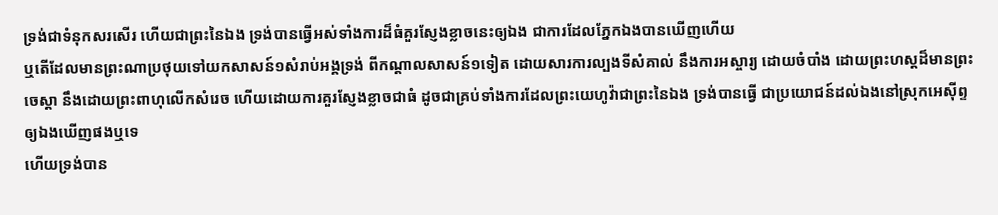ទ្រង់ជាទំនុកសរសើរ ហើយជាព្រះនៃឯង ទ្រង់បានធ្វើអស់ទាំងការដ៏ធំគួរស្ញែងខ្លាចនេះឲ្យឯង ជាការដែលភ្នែកឯងបានឃើញហើយ
ឬតើដែលមានព្រះណាប្រថុយទៅយកសាសន៍១សំរាប់អង្គទ្រង់ ពីកណ្តាលសាសន៍១ទៀត ដោយសារការល្បងទីសំគាល់ នឹងការអស្ចារ្យ ដោយចំបាំង ដោយព្រះហស្តដ៏មានព្រះចេស្តា នឹងដោយព្រះពាហុលើកសំរេច ហើយដោយការគួរស្ញែងខ្លាចជាធំ ដូចជាគ្រប់ទាំងការដែលព្រះយេហូវ៉ាជាព្រះនៃឯង ទ្រង់បានធ្វើ ជាប្រយោជន៍ដល់ឯងនៅស្រុកអេស៊ីព្ទ ឲ្យឯងឃើញផងឬទេ
ហើយទ្រង់បាន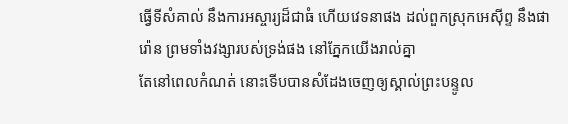ធ្វើទីសំគាល់ នឹងការអស្ចារ្យដ៏ជាធំ ហើយវេទនាផង ដល់ពួកស្រុកអេស៊ីព្ទ នឹងផារ៉ោន ព្រមទាំងវង្សារបស់ទ្រង់ផង នៅភ្នែកយើងរាល់គ្នា
តែនៅពេលកំណត់ នោះទើបបានសំដែងចេញឲ្យស្គាល់ព្រះបន្ទូល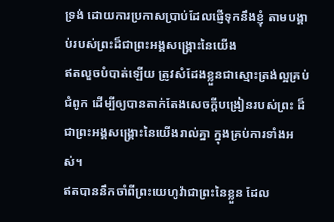ទ្រង់ ដោយការប្រកាសប្រាប់ដែលផ្ញើទុកនឹងខ្ញុំ តាមបង្គាប់របស់ព្រះដ៏ជាព្រះអង្គសង្គ្រោះនៃយើង
ឥតលួចបំបាត់ឡើយ ត្រូវសំដែងខ្លួនជាស្មោះត្រង់ល្អគ្រប់ជំពូក ដើម្បីឲ្យបានតាក់តែងសេចក្ដីបង្រៀនរបស់ព្រះ ដ៏ជាព្រះអង្គសង្គ្រោះនៃយើងរាល់គ្នា ក្នុងគ្រប់ការទាំងអស់។
ឥតបាននឹកចាំពីព្រះយេហូវ៉ាជាព្រះនៃខ្លួន ដែល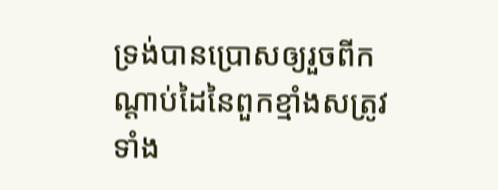ទ្រង់បានប្រោសឲ្យរួចពីកណ្តាប់ដៃនៃពួកខ្មាំងសត្រូវទាំង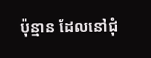ប៉ុន្មាន ដែលនៅជុំ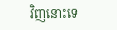វិញនោះទេ